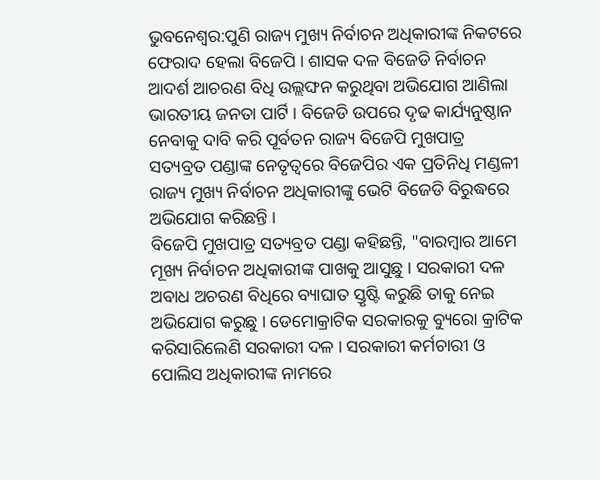ଭୁବନେଶ୍ବର:ପୁଣି ରାଜ୍ୟ ମୁଖ୍ୟ ନିର୍ବାଚନ ଅଧିକାରୀଙ୍କ ନିକଟରେ ଫେରାଦ ହେଲା ବିଜେପି । ଶାସକ ଦଳ ବିଜେଡି ନିର୍ବାଚନ ଆଦର୍ଶ ଆଚରଣ ବିଧି ଉଲ୍ଲଙ୍ଘନ କରୁଥିବା ଅଭିଯୋଗ ଆଣିଲା ଭାରତୀୟ ଜନତା ପାର୍ଟି । ବିଜେଡି ଉପରେ ଦୃଢ କାର୍ଯ୍ୟନୁଷ୍ଠାନ ନେବାକୁ ଦାବି କରି ପୂର୍ବତନ ରାଜ୍ୟ ବିଜେପି ମୁଖପାତ୍ର ସତ୍ୟବ୍ରତ ପଣ୍ଡାଙ୍କ ନେତୃତ୍ୱରେ ବିଜେପିର ଏକ ପ୍ରତିନିଧି ମଣ୍ଡଳୀ ରାଜ୍ୟ ମୁଖ୍ୟ ନିର୍ବାଚନ ଅଧିକାରୀଙ୍କୁ ଭେଟି ବିଜେଡି ବିରୁଦ୍ଧରେ ଅଭିଯୋଗ କରିଛନ୍ତି ।
ବିଜେପି ମୁଖପାତ୍ର ସତ୍ୟବ୍ରତ ପଣ୍ଡା କହିଛନ୍ତି, "ବାରମ୍ବାର ଆମେ ମୂଖ୍ୟ ନିର୍ବାଚନ ଅଧିକାରୀଙ୍କ ପାଖକୁ ଆସୁଛୁ । ସରକାରୀ ଦଳ ଅବାଧ ଅଚରଣ ବିଧିରେ ବ୍ୟାଘାତ ସ୍ତୃଷ୍ଟି କରୁଛି ତାକୁ ନେଇ ଅଭିଯୋଗ କରୁଛୁ । ଡେମୋକ୍ରାଟିକ ସରକାରକୁ ବ୍ୟୁରୋ କ୍ରାଟିକ କରିସାରିଲେଣି ସରକାରୀ ଦଳ । ସରକାରୀ କର୍ମଚାରୀ ଓ ପୋଲିସ ଅଧିକାରୀଙ୍କ ନାମରେ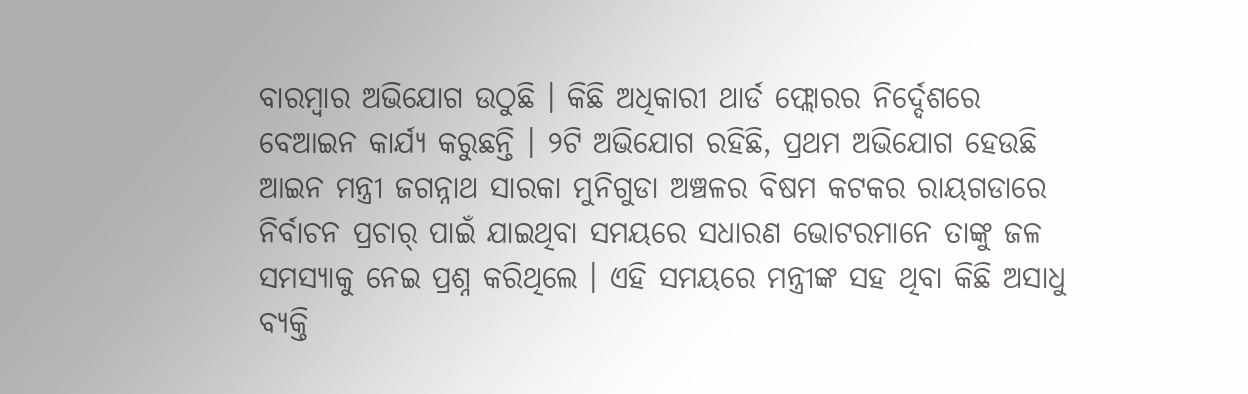ବାରମ୍ବାର ଅଭିଯୋଗ ଉଠୁଛି । କିଛି ଅଧିକାରୀ ଥାର୍ଡ ଫ୍ଲୋରର ନିର୍ଦ୍ଦେଶରେ ବେଆଇନ କାର୍ଯ୍ୟ କରୁଛନ୍ତି । ୨ଟି ଅଭିଯୋଗ ରହିଛି, ପ୍ରଥମ ଅଭିଯୋଗ ହେଉଛି ଆଇନ ମନ୍ତ୍ରୀ ଜଗନ୍ନାଥ ସାରକା ମୁନିଗୁଡା ଅଞ୍ଚଳର ବିଷମ କଟକର ରାୟଗଡାରେ ନିର୍ବାଚନ ପ୍ରଚାର୍ ପାଇଁ ଯାଇଥିବା ସମୟରେ ସଧାରଣ ଭୋଟରମାନେ ତାଙ୍କୁ ଜଳ ସମସ୍ୟାକୁ ନେଇ ପ୍ରଶ୍ନ କରିଥିଲେ । ଏହି ସମୟରେ ମନ୍ତ୍ରୀଙ୍କ ସହ ଥିବା କିଛି ଅସାଧୁ ବ୍ୟକ୍ତି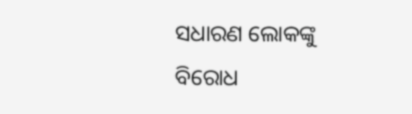ସଧାରଣ ଲୋକଙ୍କୁ ବିରୋଧ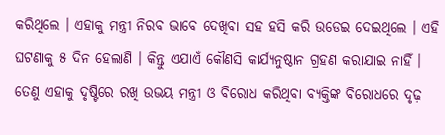କରିଥିଲେ । ଏହାକୁ ମନ୍ତ୍ରୀ ନିରବ ଭାବେ ଦେଖିବା ସହ ହସି କରି ଉଡେଇ ଦେଇଥିଲେ । ଏହି ଘଟଣାକୁ ୫ ଦିନ ହେଲାଣି । କିନ୍ତୁ ଏଯାଏଁ କୌଣସି କାର୍ଯ୍ୟନୁଷ୍ଠାନ ଗ୍ରହଣ କରାଯାଇ ନାହିଁ । ତେଣୁ ଏହାକୁ ଦୃଷ୍ଟିରେ ରଖି ଉଭୟ ମନ୍ତ୍ରୀ ଓ ବିରୋଧ କରିଥିବା ବ୍ୟକ୍ତିଙ୍କ ବିରୋଧରେ ଦୃଢ଼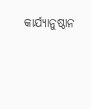କାର୍ଯ୍ୟାନୁଷ୍ଠାନ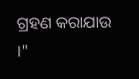ଗ୍ରହଣ କରାଯାଉ ।"